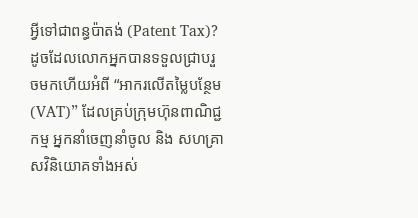អ្វីទៅជាពន្ធប៉ាតង់ (Patent Tax)?
ដូចដែលលោកអ្នកបានទទួលជ្រាបរួចមកហើយអំពី “អាករលើតម្លៃបន្ថែម (VAT)” ដែលគ្រប់ក្រុមហ៊ុនពាណិជ្ជកម្ម អ្នកនាំចេញនាំចូល និង សហគ្រាសវិនិយោគទាំងអស់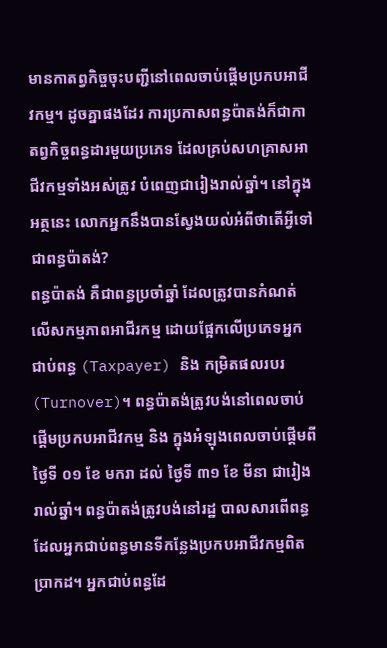មានកាតព្វកិច្ចចុះបញ្ជីនៅពេលចាប់ផ្តើមប្រកបអាជីវកម្ម។ ដូចគ្នាផងដែរ ការប្រកាសពន្ធប៉ាតង់ក៏ជាកាតព្វកិច្ចពន្ធដារមួយប្រភេទ ដែលគ្រប់សហគ្រាសអាជីវកម្មទាំងអស់ត្រូវ បំពេញជារៀងរាល់ឆ្នាំ។ នៅក្នុងអត្ថនេះ លោកអ្នកនឹងបានស្វែងយល់អំពីថាតើអ្វីទៅជាពន្ធប៉ាតង់?
ពន្ធប៉ាតង់ គឺជាពន្ធប្រចាំឆ្នាំ ដែលត្រូវបានកំណត់លើសកម្មភាពអាជីរកម្ម ដោយផ្អែកលើប្រភេទអ្នកជាប់ពន្ធ (Taxpayer) និង កម្រិតផលរបរ (Turnover)។ ពន្ធប៉ាតង់ត្រូវបង់នៅពេលចាប់ផ្តើមប្រកបអាជីវកម្ម និង ក្នុងអំឡុងពេលចាប់ផ្តើមពីថ្ងៃទី ០១ ខែ មករា ដល់ ថ្ងៃទី ៣១ ខែ មីនា ជារៀងរាល់ឆ្នាំ។ ពន្ធប៉ាតង់ត្រូវបង់នៅរដ្ឋ បាលសារពើពន្ធដែលអ្នកជាប់ពន្ធមានទីកន្លែងប្រកបអាជីវកម្មពិតប្រាកដ។ អ្នកជាប់ពន្ធដែ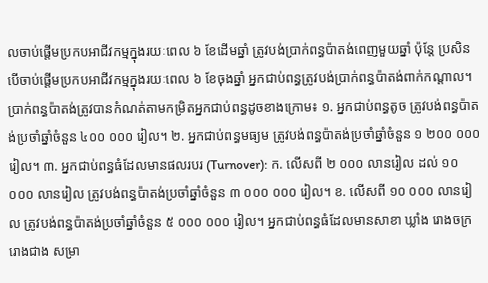លចាប់ផ្តើមប្រកបអាជីវកម្មក្នុងរយៈពេល ៦ ខែដើមឆ្នាំ ត្រូវបង់ប្រាក់ពន្ធប៉ាតង់ពេញមួយឆ្នាំ ប៉ុន្តែ ប្រសិនបើចាប់ផ្តើមប្រកបអាជីវកម្មក្នុងរយៈពេល ៦ ខែចុងឆ្នាំ អ្នកជាប់ពន្ធត្រូវបង់ប្រាក់ពន្ធប៉ាតង់ពាក់កណ្តាល។
ប្រាក់ពន្ធប៉ាតង់ត្រូវបានកំណត់តាមកម្រិតអ្នកជាប់ពន្ធដូចខាងក្រោម៖ ១. អ្នកជាប់ពន្ធតូច ត្រូវបង់ពន្ធប៉ាតង់ប្រចាំឆ្នាំចំនួន ៤០០ ០០០ រៀល។ ២. អ្នកជាប់ពន្ធមធ្យម ត្រូវបង់ពន្ធប៉ាតង់ប្រចាំឆ្នាំចំនួន ១ ២០០ ០០០ រៀល។ ៣. អ្នកជាប់ពន្ធធំដែលមានផលរបរ (Turnover): ក. លើសពី ២ ០០០ លានរៀល ដល់ ១០ ០០០ លានរៀល ត្រូវបង់ពន្ធប៉ាតង់ប្រចាំឆ្នាំចំនួន ៣ ០០០ ០០០ រៀល។ ខ. លើសពី ១០ ០០០ លានរៀល ត្រូវបង់ពន្ធប៉ាតង់ប្រចាំឆ្នាំចំនួន ៥ ០០០ ០០០ រៀល។ អ្នកជាប់ពន្ធធំដែលមានសាខា ឃ្លាំង រោងចក្រ រោងជាង សម្រា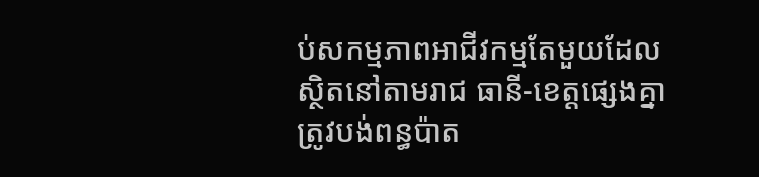ប់សកម្មភាពអាជីវកម្មតែមួយដែលស្ថិតនៅតាមរាជ ធានី-ខេត្តផ្សេងគ្នា ត្រូវបង់ពន្ធប៉ាត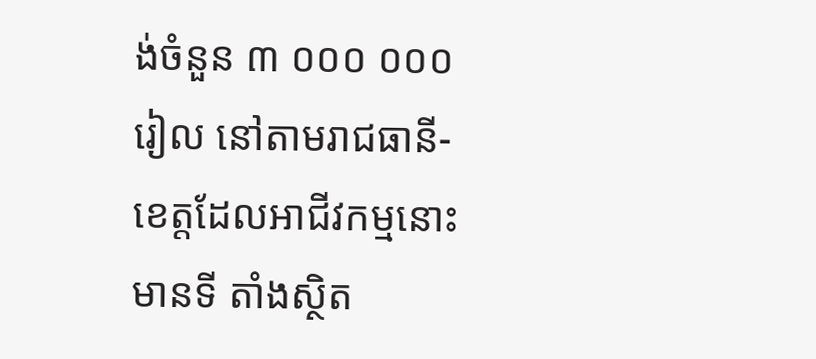ង់ចំនួន ៣ ០០០ ០០០ រៀល នៅតាមរាជធានី-ខេត្តដែលអាជីវកម្មនោះមានទី តាំងស្ថិត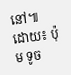នៅ៕
ដោយ៖ ប៉ុម ទូច